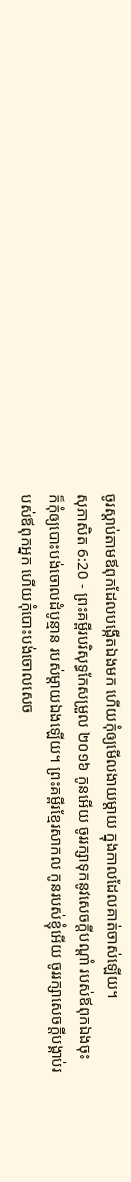ចូរស្តាប់តាមឪពុកដែលបង្កើតឯងមក ហើយកុំឲ្យមើលងាយម្តាយ ក្នុងកាលដែលគាត់ចាស់ឡើយ។
សុភាសិត 6:20 - ព្រះគម្ពីរបរិសុទ្ធកែសម្រួល ២០១៦ កូនអើយ ចូររក្សាទុកនូវសេចក្ដីបណ្ដាំ របស់ឪពុកឯងចុះ ក៏កុំឲ្យបោះបង់ចោលដំបូន្មាន របស់ម្តាយឯងឡើយ។ ព្រះគម្ពីរខ្មែរសាកល កូនរបស់ខ្ញុំអើយ ចូររក្សាសេចក្ដីបង្គាប់របស់ឪពុកអ្នក ហើយកុំបោះបង់ចោលសេច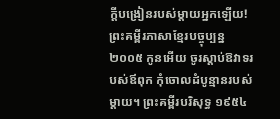ក្ដីបង្រៀនរបស់ម្ដាយអ្នកឡើយ! ព្រះគម្ពីរភាសាខ្មែរបច្ចុប្បន្ន ២០០៥ កូនអើយ ចូរស្ដាប់ឱវាទរបស់ឪពុក កុំចោលដំបូន្មានរបស់ម្ដាយ។ ព្រះគម្ពីរបរិសុទ្ធ ១៩៥៤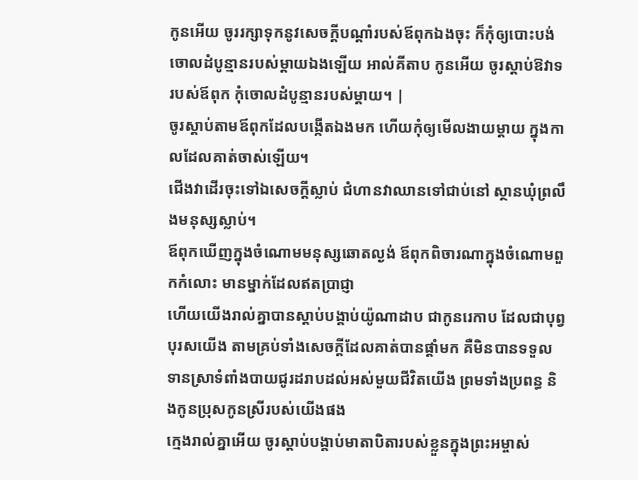កូនអើយ ចូររក្សាទុកនូវសេចក្ដីបណ្តាំរបស់ឪពុកឯងចុះ ក៏កុំឲ្យបោះបង់ចោលដំបូន្មានរបស់ម្តាយឯងឡើយ អាល់គីតាប កូនអើយ ចូរស្ដាប់ឱវាទរបស់ឪពុក កុំចោលដំបូន្មានរបស់ម្ដាយ។ |
ចូរស្តាប់តាមឪពុកដែលបង្កើតឯងមក ហើយកុំឲ្យមើលងាយម្តាយ ក្នុងកាលដែលគាត់ចាស់ឡើយ។
ជើងវាដើរចុះទៅឯសេចក្ដីស្លាប់ ជំហានវាឈានទៅជាប់នៅ ស្ថានឃុំព្រលឹងមនុស្សស្លាប់។
ឪពុកឃើញក្នុងចំណោមមនុស្សឆោតល្ងង់ ឪពុកពិចារណាក្នុងចំណោមពួកកំលោះ មានម្នាក់ដែលឥតប្រាជ្ញា
ហើយយើងរាល់គ្នាបានស្តាប់បង្គាប់យ៉ូណាដាប ជាកូនរេកាប ដែលជាបុព្វបុរសយើង តាមគ្រប់ទាំងសេចក្ដីដែលគាត់បានផ្តាំមក គឺមិនបានទទួលទានស្រាទំពាំងបាយជូរដរាបដល់អស់មួយជីវិតយើង ព្រមទាំងប្រពន្ធ និងកូនប្រុសកូនស្រីរបស់យើងផង
ក្មេងរាល់គ្នាអើយ ចូរស្តាប់បង្គាប់មាតាបិតារបស់ខ្លួនក្នុងព្រះអម្ចាស់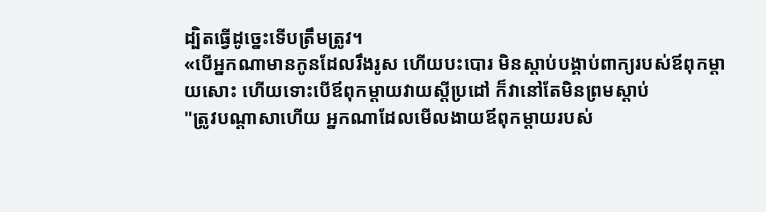ដ្បិតធ្វើដូច្នេះទើបត្រឹមត្រូវ។
«បើអ្នកណាមានកូនដែលរឹងរូស ហើយបះបោរ មិនស្តាប់បង្គាប់ពាក្យរបស់ឪពុកម្តាយសោះ ហើយទោះបើឪពុកម្តាយវាយស្តីប្រដៅ ក៏វានៅតែមិនព្រមស្ដាប់
"ត្រូវបណ្ដាសាហើយ អ្នកណាដែលមើលងាយឪពុកម្តាយរបស់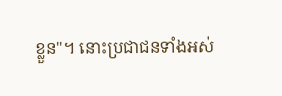ខ្លួន"។ នោះប្រជាជនទាំងអស់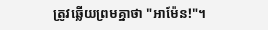ត្រូវឆ្លើយព្រមគ្នាថា "អាម៉ែន!"។